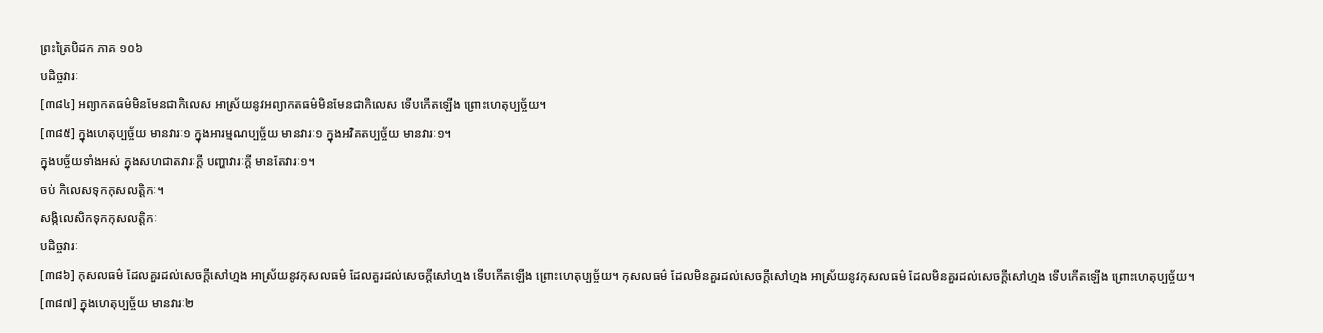ព្រះត្រៃបិដក ភាគ ១០៦
បដិច្ចវារៈ
[៣៨៤] អព្យាកតធម៌មិនមែនជាកិលេស អាស្រ័យនូវអព្យាកតធម៌មិនមែនជាកិលេស ទើបកើតឡើង ព្រោះហេតុប្បច្ច័យ។
[៣៨៥] ក្នុងហេតុប្បច្ច័យ មានវារៈ១ ក្នុងអារម្មណប្បច្ច័យ មានវារៈ១ ក្នុងអវិគតប្បច្ច័យ មានវារៈ១។
ក្នុងបច្ច័យទាំងអស់ ក្នុងសហជាតវារៈក្តី បញ្ហាវារៈក្តី មានតែវារៈ១។
ចប់ កិលេសទុកកុសលត្តិកៈ។
សង្កិលេសិកទុកកុសលត្តិកៈ
បដិច្ចវារៈ
[៣៨៦] កុសលធម៌ ដែលគួរដល់សេចក្តីសៅហ្មង អាស្រ័យនូវកុសលធម៌ ដែលគួរដល់សេចក្តីសៅហ្មង ទើបកើតឡើង ព្រោះហេតុប្បច្ច័យ។ កុសលធម៌ ដែលមិនគួរដល់សេចក្តីសៅហ្មង អាស្រ័យនូវកុសលធម៌ ដែលមិនគួរដល់សេចក្តីសៅហ្មង ទើបកើតឡើង ព្រោះហេតុប្បច្ច័យ។
[៣៨៧] ក្នុងហេតុប្បច្ច័យ មានវារៈ២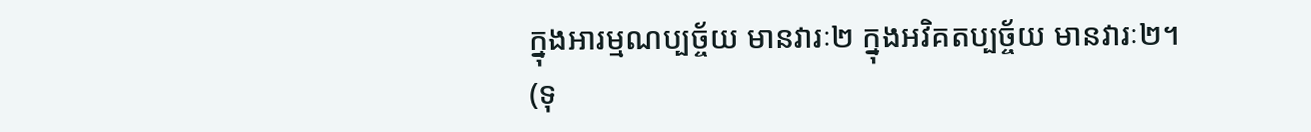ក្នុងអារម្មណប្បច្ច័យ មានវារៈ២ ក្នុងអវិគតប្បច្ច័យ មានវារៈ២។
(ទុ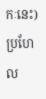កៈនេះ) ប្រហែល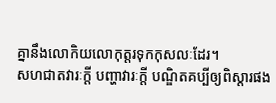គ្នានឹងលោកិយលោកុត្តរទុកកុសលៈដែរ។
សហជាតវារៈក្តី បញ្ហាវារៈក្តី បណ្ឌិតគប្បីឲ្យពិស្តារផង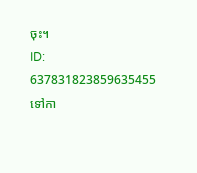ចុះ។
ID: 637831823859635455
ទៅកា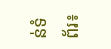ន់ទំព័រ៖